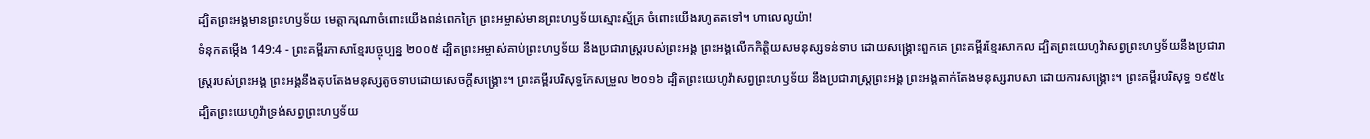ដ្បិតព្រះអង្គមានព្រះហឫទ័យ មេត្តាករុណាចំពោះយើងពន់ពេកក្រៃ ព្រះអម្ចាស់មានព្រះហឫទ័យស្មោះស្ម័គ្រ ចំពោះយើងរហូតតទៅ។ ហាលេលូយ៉ា!
ទំនុកតម្កើង 149:4 - ព្រះគម្ពីរភាសាខ្មែរបច្ចុប្បន្ន ២០០៥ ដ្បិតព្រះអម្ចាស់គាប់ព្រះហឫទ័យ នឹងប្រជារាស្ត្ររបស់ព្រះអង្គ ព្រះអង្គលើកកិត្តិយសមនុស្សទន់ទាប ដោយសង្គ្រោះពួកគេ ព្រះគម្ពីរខ្មែរសាកល ដ្បិតព្រះយេហូវ៉ាសព្វព្រះហឫទ័យនឹងប្រជារាស្ត្ររបស់ព្រះអង្គ ព្រះអង្គនឹងតុបតែងមនុស្សតូចទាបដោយសេចក្ដីសង្គ្រោះ។ ព្រះគម្ពីរបរិសុទ្ធកែសម្រួល ២០១៦ ដ្បិតព្រះយេហូវ៉ាសព្វព្រះហឫទ័យ នឹងប្រជារាស្ត្រព្រះអង្គ ព្រះអង្គតាក់តែងមនុស្សរាបសា ដោយការសង្គ្រោះ។ ព្រះគម្ពីរបរិសុទ្ធ ១៩៥៤ ដ្បិតព្រះយេហូវ៉ាទ្រង់សព្វព្រះហឫទ័យ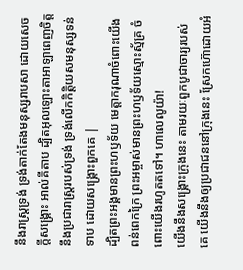នឹងរាស្ត្រទ្រង់ ទ្រង់តាក់តែងមនុស្សរាបសា ដោយសេចក្ដីសង្គ្រោះ អាល់គីតាប ដ្បិតអុលឡោះតាអាឡាពេញចិត្ត នឹងប្រជារាស្ត្ររបស់ទ្រង់ ទ្រង់លើកកិត្តិយសមនុស្សទន់ទាប ដោយសង្គ្រោះពួកគេ |
ដ្បិតព្រះអង្គមានព្រះហឫទ័យ មេត្តាករុណាចំពោះយើងពន់ពេកក្រៃ ព្រះអម្ចាស់មានព្រះហឫទ័យស្មោះស្ម័គ្រ ចំពោះយើងរហូតតទៅ។ ហាលេលូយ៉ា!
យើងនឹងសង្គ្រោះក្រុងនេះ តាមរយៈពួកបូជាចារ្យរបស់គេ យើងនឹងឲ្យប្រជាជននៅក្រុងនេះ ស្រែកហ៊ោដោយអំ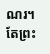ណរ។
តែព្រះ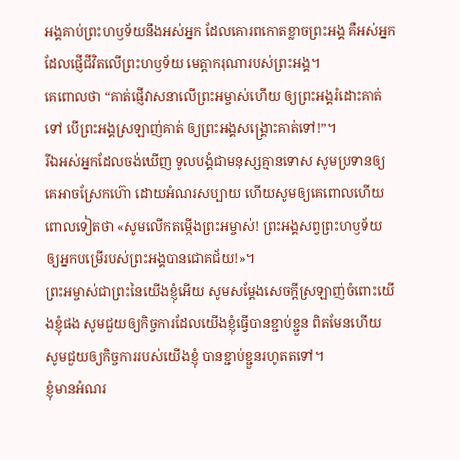អង្គគាប់ព្រះហឫទ័យនឹងអស់អ្នក ដែលគោរពកោតខ្លាចព្រះអង្គ គឺអស់អ្នកដែលផ្ញើជីវិតលើព្រះហឫទ័យ មេត្តាករុណារបស់ព្រះអង្គ។
គេពោលថា “គាត់ផ្ញើវាសនាលើព្រះអម្ចាស់ហើយ ឲ្យព្រះអង្គរំដោះគាត់ទៅ បើព្រះអង្គស្រឡាញ់គាត់ ឲ្យព្រះអង្គសង្គ្រោះគាត់ទៅ!”។
រីឯអស់អ្នកដែលចង់ឃើញ ទូលបង្គំជាមនុស្សគ្មានទោស សូមប្រទានឲ្យគេអាចស្រែកហ៊ោ ដោយអំណរសប្បាយ ហើយសូមឲ្យគេពោលហើយពោលទៀតថា «សូមលើកតម្កើងព្រះអម្ចាស់! ព្រះអង្គសព្វព្រះហឫទ័យ ឲ្យអ្នកបម្រើរបស់ព្រះអង្គបានជោគជ័យ!»។
ព្រះអម្ចាស់ជាព្រះនៃយើងខ្ញុំអើយ សូមសម្តែងសេចក្ដីស្រឡាញ់ចំពោះយើងខ្ញុំផង សូមជួយឲ្យកិច្ចការដែលយើងខ្ញុំធ្វើបានខ្ជាប់ខ្ជួន ពិតមែនហើយ សូមជួយឲ្យកិច្ចការរបស់យើងខ្ញុំ បានខ្ជាប់ខ្ជួនរហូតតទៅ។
ខ្ញុំមានអំណរ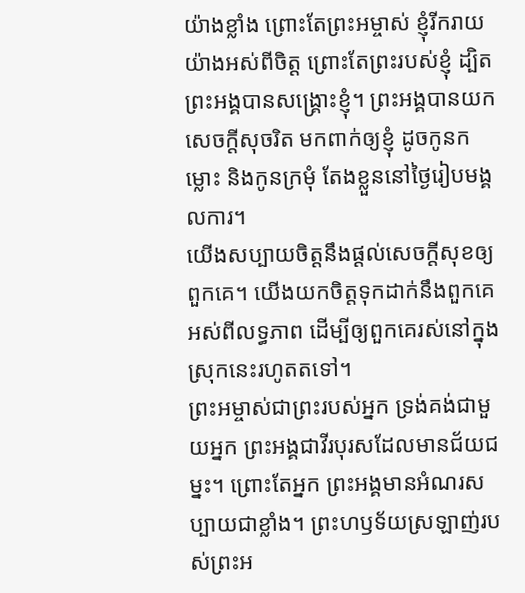យ៉ាងខ្លាំង ព្រោះតែព្រះអម្ចាស់ ខ្ញុំរីករាយយ៉ាងអស់ពីចិត្ត ព្រោះតែព្រះរបស់ខ្ញុំ ដ្បិតព្រះអង្គបានសង្គ្រោះខ្ញុំ។ ព្រះអង្គបានយកសេចក្ដីសុចរិត មកពាក់ឲ្យខ្ញុំ ដូចកូនកម្លោះ និងកូនក្រមុំ តែងខ្លួននៅថ្ងៃរៀបមង្គលការ។
យើងសប្បាយចិត្តនឹងផ្ដល់សេចក្ដីសុខឲ្យពួកគេ។ យើងយកចិត្តទុកដាក់នឹងពួកគេអស់ពីលទ្ធភាព ដើម្បីឲ្យពួកគេរស់នៅក្នុងស្រុកនេះរហូតតទៅ។
ព្រះអម្ចាស់ជាព្រះរបស់អ្នក ទ្រង់គង់ជាមួយអ្នក ព្រះអង្គជាវីរបុរសដែលមានជ័យជម្នះ។ ព្រោះតែអ្នក ព្រះអង្គមានអំណរសប្បាយជាខ្លាំង។ ព្រះហឫទ័យស្រឡាញ់របស់ព្រះអ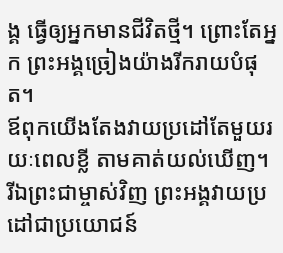ង្គ ធ្វើឲ្យអ្នកមានជីវិតថ្មី។ ព្រោះតែអ្នក ព្រះអង្គច្រៀងយ៉ាងរីករាយបំផុត។
ឪពុកយើងតែងវាយប្រដៅតែមួយរយៈពេលខ្លី តាមគាត់យល់ឃើញ។ រីឯព្រះជាម្ចាស់វិញ ព្រះអង្គវាយប្រដៅជាប្រយោជន៍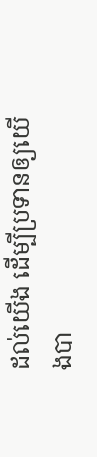ដល់យើង ដើម្បីប្រទានឲ្យយើងបា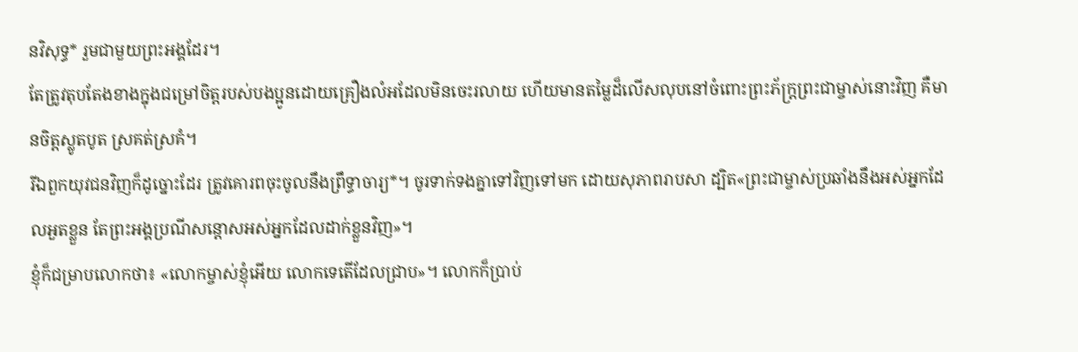នវិសុទ្ធ* រួមជាមួយព្រះអង្គដែរ។
តែត្រូវតុបតែងខាងក្នុងជម្រៅចិត្តរបស់បងប្អូនដោយគ្រឿងលំអដែលមិនចេះរលាយ ហើយមានតម្លៃដ៏លើសលុបនៅចំពោះព្រះភ័ក្ត្រព្រះជាម្ចាស់នោះវិញ គឺមានចិត្តស្លូតបូត ស្រគត់ស្រគំ។
រីឯពួកយុវជនវិញក៏ដូច្នោះដែរ ត្រូវគោរពចុះចូលនឹងព្រឹទ្ធាចារ្យ*។ ចូរទាក់ទងគ្នាទៅវិញទៅមក ដោយសុភាពរាបសា ដ្បិត«ព្រះជាម្ចាស់ប្រឆាំងនឹងអស់អ្នកដែលអួតខ្លួន តែព្រះអង្គប្រណីសន្ដោសអស់អ្នកដែលដាក់ខ្លួនវិញ»។
ខ្ញុំក៏ជម្រាបលោកថា៖ «លោកម្ចាស់ខ្ញុំអើយ លោកទេតើដែលជ្រាប»។ លោកក៏ប្រាប់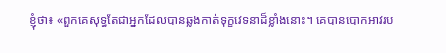ខ្ញុំថា៖ «ពួកគេសុទ្ធតែជាអ្នកដែលបានឆ្លងកាត់ទុក្ខវេទនាដ៏ខ្លាំងនោះ។ គេបានបោកអាវរប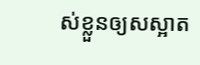ស់ខ្លួនឲ្យសស្អាត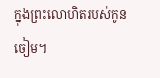ក្នុងព្រះលោហិតរបស់កូនចៀម។